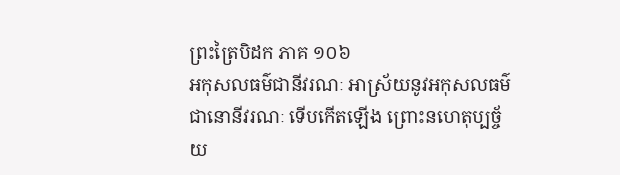ព្រះត្រៃបិដក ភាគ ១០៦
អកុសលធម៌ជានីវរណៈ អាស្រ័យនូវអកុសលធម៌ជានោនីវរណៈ ទើបកើតឡើង ព្រោះនហេតុប្បច្ច័យ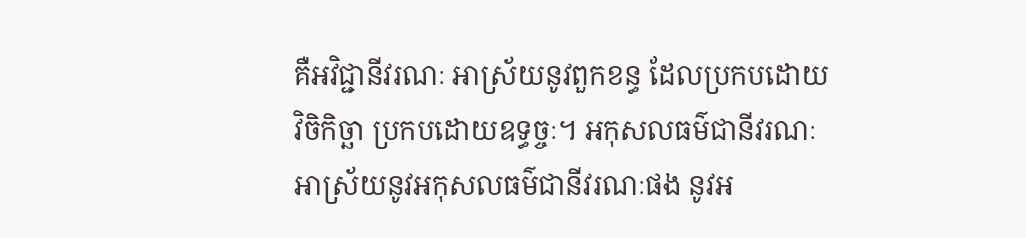គឺអវិជ្ជានីវរណៈ អាស្រ័យនូវពួកខន្ធ ដែលប្រកបដោយវិចិកិច្ឆា ប្រកបដោយឧទ្ធច្ចៈ។ អកុសលធម៌ជានីវរណៈ អាស្រ័យនូវអកុសលធម៌ជានីវរណៈផង នូវអ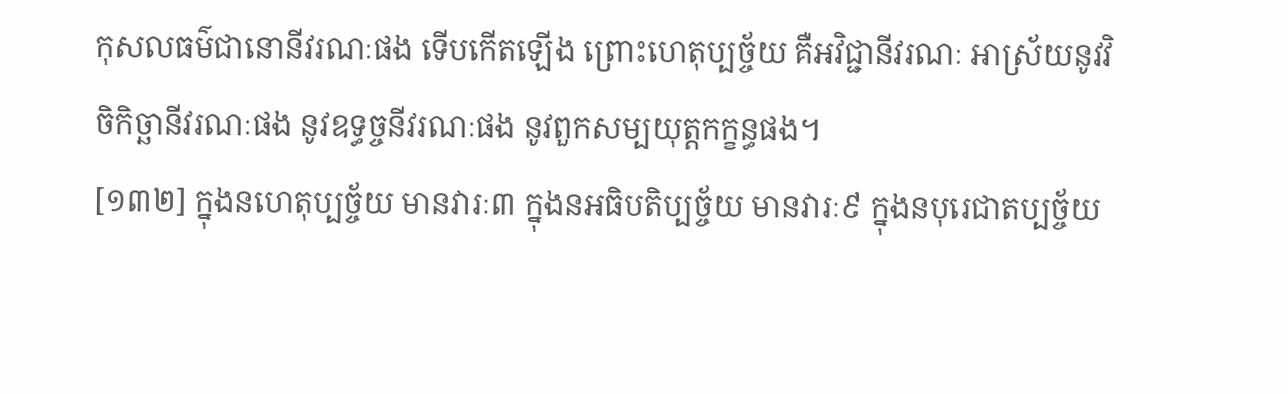កុសលធម៌ជានោនីវរណៈផង ទើបកើតឡើង ព្រោះហេតុប្បច្ច័យ គឺអវិជ្ជានីវរណៈ អាស្រ័យនូវវិចិកិច្ឆានីវរណៈផង នូវឧទ្ធច្ចនីវរណៈផង នូវពួកសម្បយុត្តកក្ខន្ធផង។
[១៣២] ក្នុងនហេតុប្បច្ច័យ មានវារៈ៣ ក្នុងនអធិបតិប្បច្ច័យ មានវារៈ៩ ក្នុងនបុរេជាតប្បច្ច័យ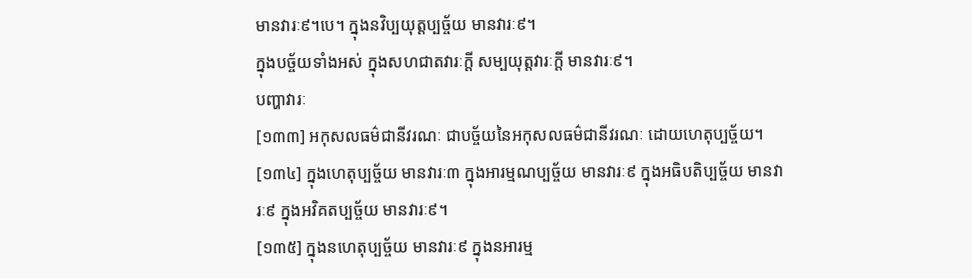មានវារៈ៩។បេ។ ក្នុងនវិប្បយុត្តប្បច្ច័យ មានវារៈ៩។
ក្នុងបច្ច័យទាំងអស់ ក្នុងសហជាតវារៈក្តី សម្បយុត្តវារៈក្តី មានវារៈ៩។
បញ្ហាវារៈ
[១៣៣] អកុសលធម៌ជានីវរណៈ ជាបច្ច័យនៃអកុសលធម៌ជានីវរណៈ ដោយហេតុប្បច្ច័យ។
[១៣៤] ក្នុងហេតុប្បច្ច័យ មានវារៈ៣ ក្នុងអារម្មណប្បច្ច័យ មានវារៈ៩ ក្នុងអធិបតិប្បច្ច័យ មានវារៈ៩ ក្នុងអវិគតប្បច្ច័យ មានវារៈ៩។
[១៣៥] ក្នុងនហេតុប្បច្ច័យ មានវារៈ៩ ក្នុងនអារម្ម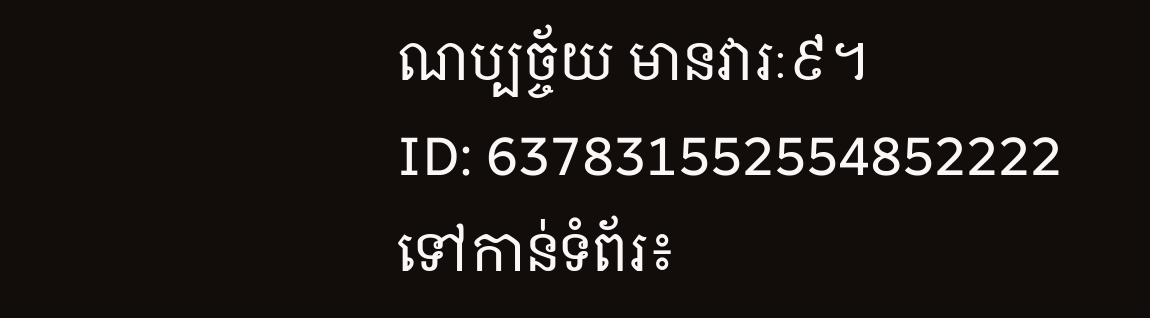ណប្បច្ច័យ មានវារៈ៩។
ID: 637831552554852222
ទៅកាន់ទំព័រ៖